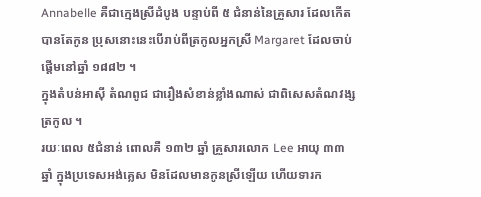Annabelle គឺជាក្មេងស្រីដំបូង បន្ទាប់ពី ៥ ជំនាន់នៃគ្រួសារ ដែលកើតបានតែកូន ប្រុសនោះនេះបើរាប់ពីត្រកូលអ្នកស្រី Margaret ដែលចាប់ផ្តើមនៅឆ្នាំ ១៨៨២ ។
ក្នុងតំបន់អាស៊ី តំណពូជ ជារឿងសំខាន់ខ្លាំងណាស់ ជាពិសេសតំណវង្សត្រកូល ។
រយៈពេល ៥ជំនាន់ ពោលគឺ ១៣២ ឆ្នាំ គ្រួសារលោក Lee អាយុ ៣៣ ឆ្នាំ ក្នុងប្រទេសអង់គ្លេស មិនដែលមានកូនស្រីឡើយ ហើយទារក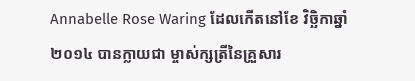Annabelle Rose Waring ដែលកើតនៅខែ វិច្ឆិកាឆ្នាំ ២០១៤ បានក្លាយជា ម្ចាស់ក្សត្រីនៃគ្រួសារ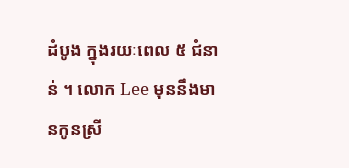ដំបូង ក្នុងរយៈពេល ៥ ជំនាន់ ។ លោក Lee មុននឹងមានកូនស្រី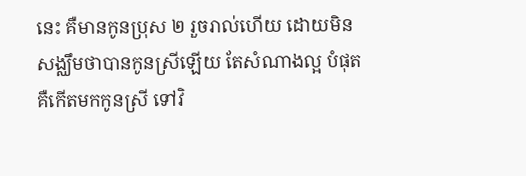នេះ គឺមានកូនប្រុស ២ រួចរាល់ហើយ ដោយមិនសង្ឈឹមថាបានកូនស្រីឡើយ តែសំណាងល្អ បំផុត គឺកើតមកកូនស្រី ទៅវិ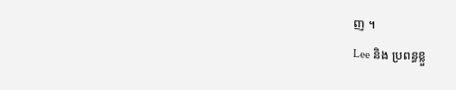ញ ។
Lee និង ប្រពន្ធខ្លួ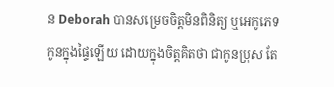ន Deborah បានសម្រេចចិត្តមិនពិនិត្យ ឬអេកូភេទកូនក្នុងផ្ទៃឡើយ ដោយក្នុងចិត្តគិតថា ជាកូនប្រុស តែ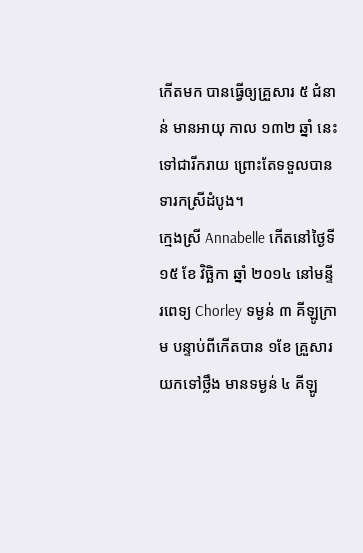កើតមក បានធ្វើឲ្យគ្រួសារ ៥ ជំនាន់ មានអាយុ កាល ១៣២ ឆ្នាំ នេះ ទៅជារីករាយ ព្រោះតែទទួលបានទារកស្រីដំបូង។
ក្មេងស្រី Annabelle កើតនៅថ្ងៃទី ១៥ ខែ វិច្ឆិកា ឆ្នាំ ២០១៤ នៅមន្ទីរពេទ្យ Chorley ទម្ងន់ ៣ គីឡូក្រាម បន្ទាប់ពីកើតបាន ១ខែ គ្រួសារយកទៅថ្លឹង មានទម្ងន់ ៤ គីឡូ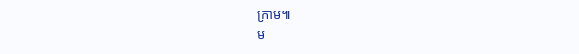ក្រាម៕
ម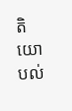តិយោបល់